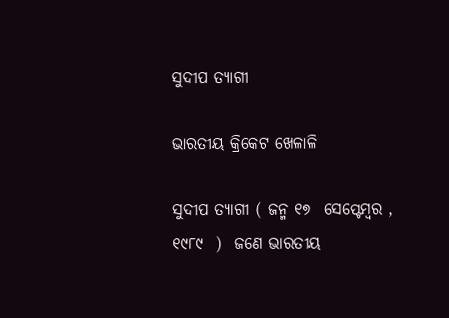ସୁଦୀପ ତ୍ୟାଗୀ

ଭାରତୀୟ କ୍ରିକେଟ ଖେଳାଳି

ସୁଦୀପ ତ୍ୟାଗୀ ( ଜନ୍ମ ୧୭  ସେପ୍ଟେମ୍ବର , ୧୯୮୯  )  ଜଣେ ଭାରତୀୟ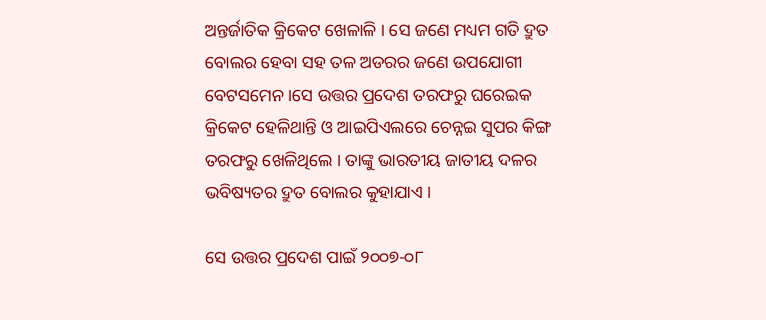ଅନ୍ତର୍ଜାତିକ କ୍ରିକେଟ ଖେଳାଳି । ସେ ଜଣେ ମଧ୍ୟମ ଗତି ଦ୍ରୁତ ବୋଲର ହେବା ସହ ତଳ ଅଡରର ଜଣେ ଉପଯୋଗୀ ବେଟସମେନ ।ସେ ଉତ୍ତର ପ୍ରଦେଶ ତରଫରୁ ଘରେଇକ କ୍ରିକେଟ ହେଳିଥାନ୍ତି ଓ ଆଇପିଏଲରେ ଚେନ୍ନଇ ସୁପର କିଙ୍ଗ ତରଫରୁ ଖେଳିଥିଲେ । ତାଙ୍କୁ ଭାରତୀୟ ଜାତୀୟ ଦଳର ଭବିଷ୍ୟତର ଦ୍ରୁତ ବୋଲର କୁହାଯାଏ ।

ସେ ଉତ୍ତର ପ୍ରଦେଶ ପାଇଁ ୨୦୦୭-୦୮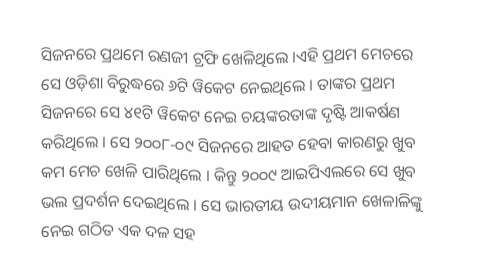ସିଜନରେ ପ୍ରଥମେ ରଣଜୀ ଟ୍ରଫି ଖେଳିଥିଲେ ।ଏହି ପ୍ରଥମ ମେଚରେ ସେ ଓଡ଼ିଶା ବିରୁଦ୍ଧରେ ୬ଟି ୱିକେଟ ନେଇଥିଲେ । ତାଙ୍କର ପ୍ରଥମ ସିଜନରେ ସେ ୪୧ଟି ୱିକେଟ ନେଇ ଚୟଙ୍କରତାଙ୍କ ଦୃଷ୍ଟି ଆକର୍ଷଣ କରିଥିଲେ । ସେ ୨୦୦୮-୦୯ ସିଜନରେ ଆହତ ହେବା କାରଣରୁ ଖୁବ କମ ମେଚ ଖେଳି ପାରିଥିଲେ । କିନ୍ତୁ ୨୦୦୯ ଆଇପିଏଲରେ ସେ ଖୁବ ଭଲ ପ୍ରଦର୍ଶନ ଦେଇଥିଲେ । ସେ ଭାରତୀୟ ଉଦୀୟମାନ ଖେଳାଳିଙ୍କୁ ନେଇ ଗଠିତ ଏକ ଦଳ ସହ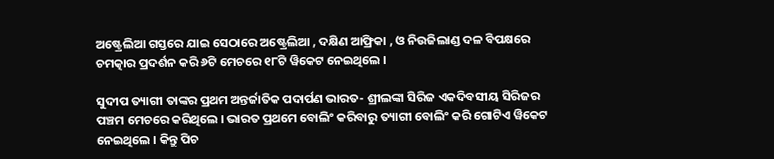ଅଷ୍ଟ୍ରେଲିଆ ଗସ୍ତରେ ଯାଇ ସେଠାରେ ଅଷ୍ଟ୍ରେଲିଆ , ଦକ୍ଷିଣ ଆଫ୍ରିକା , ଓ ନିଉଜିଲାଣ୍ଡ ଦଳ ବିପକ୍ଷରେ ଚମତ୍କାର ପ୍ରଦର୍ଶନ କରି ୬ଟି ମେଚରେ ୧୮ଟି ୱିକେଟ ନେଇଥିଲେ ।

ସୁଦୀପ ତ୍ୟାଗୀ ତାଙ୍କର ପ୍ରଥମ ଅନ୍ତର୍ଜାତିକ ପଦାର୍ପଣ ଭାରତ- ଶ୍ରୀଲଙ୍କା ସିରିଜ ଏକଦିବସୀୟ ସିରିଜର  ପଞ୍ଚମ ମେଚରେ କରିଥିଲେ । ଭାରତ ପ୍ରଥମେ ବୋଲିଂ କରିବାରୁ ତ୍ୟାଗୀ ବୋଲିଂ କରି ଗୋଟିଏ ୱିକେଟ ନେଇଥିଲେ । କିନ୍ତୁ ପିଚ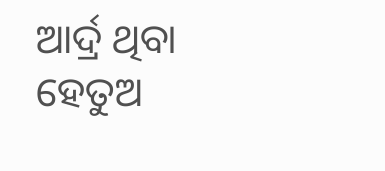ଆର୍ଦ୍ର ଥିବା ହେତୁଅ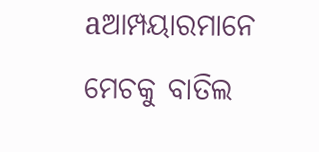aଆମ୍ପୟାରମାନେ ମେଚକୁ ବାତିଲ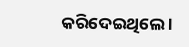କରିଦେଇଥିଲେ ।